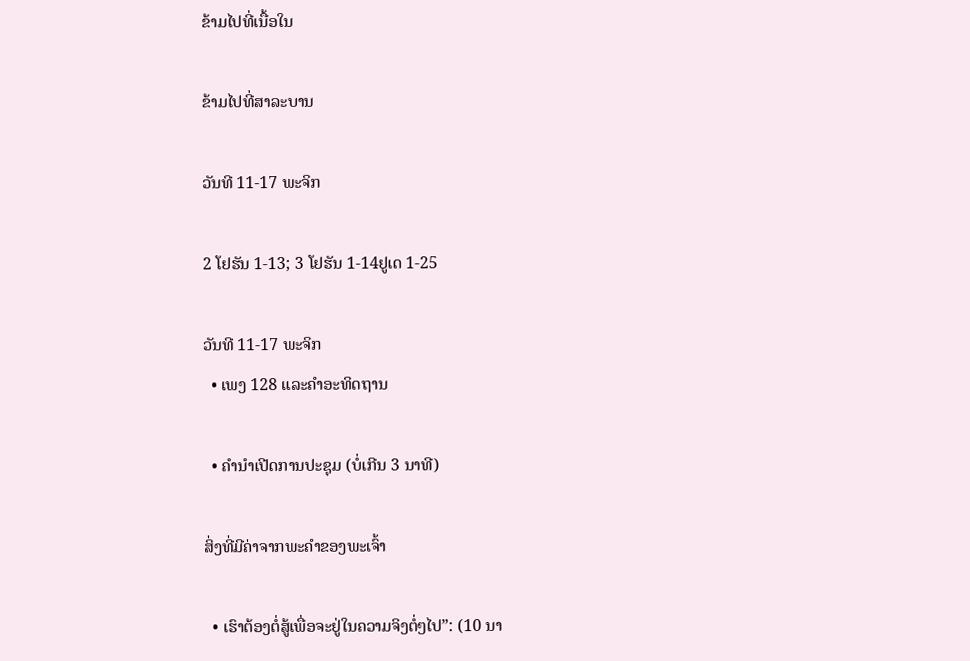ຂ້າມໄປທີ່ເນື້ອໃນ

ຂ້າມໄປທີ່ສາລະບານ

ວັນທີ 11-17 ພະຈິກ

2 ໂຢຮັນ 1-13; 3 ໂຢຮັນ 1-14ຢູເດ 1-25

ວັນທີ 11-17 ພະຈິກ
  • ເພງ 128 ແລະຄຳອະທິດຖານ

  • ຄຳນຳເປີດການປະຊຸມ (ບໍ່ເກີນ 3 ນາທີ)

ສິ່ງທີ່ມີຄ່າຈາກພະຄຳຂອງພະເຈົ້າ

  • ເຮົາຕ້ອງຕໍ່ສູ້ເພື່ອຈະຢູ່ໃນຄວາມຈິງຕໍ່ໆໄປ”: (10 ນາ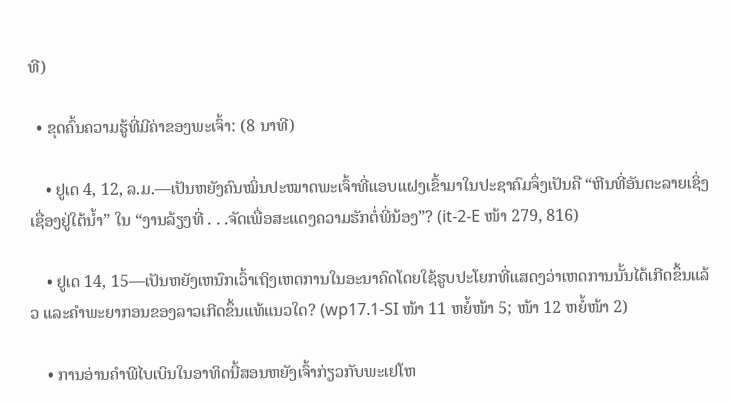ທີ)

  • ຂຸດຄົ້ນຄວາມຮູ້ທີ່ມີຄ່າຂອງພະເຈົ້າ: (8 ນາທີ)

    • ຢູເດ 4, 12, ລ.ມ.—ເປັນຫຍັງຄົນໝິ່ນປະໝາດພະເຈົ້າທີ່ແອບແຝງເຂົ້າມາໃນປະຊາຄົມຈຶ່ງເປັນຄື “ຫີນທີ່ອັນຕະລາຍເຊິ່ງເຊື່ອງຢູ່ໃຕ້ນ້ຳ” ໃນ “ງານລ້ຽງທີ່ . . .ຈັດເພື່ອສະແດງຄວາມຮັກຕໍ່ພີ່ນ້ອງ”? (it-2-E ໜ້າ 279, 816)

    • ຢູເດ 14, 15—ເປັນຫຍັງເຫນົກເວົ້າເຖິງເຫດການໃນອະນາຄົດໂດຍໃຊ້ຮູບປະໂຍກທີ່ແສດງວ່າເຫດການນັ້ນໄດ້ເກີດຂຶ້ນແລ້ວ ແລະຄຳພະຍາກອນຂອງລາວເກີດຂຶ້ນແທ້ແນວໃດ? (wp17.1-SI ໜ້າ 11 ຫຍໍ້ໜ້າ 5; ໜ້າ 12 ຫຍໍ້ໜ້າ 2)

    • ການອ່ານຄຳພີໄບເບິນໃນອາທິດນີ້ສອນຫຍັງເຈົ້າກ່ຽວກັບພະເຢໂຫ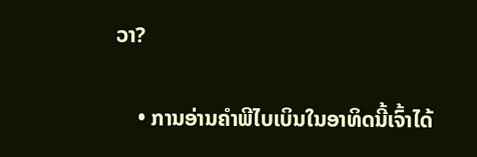ວາ?

    • ການອ່ານຄຳພີໄບເບິນໃນອາທິດນີ້ເຈົ້າໄດ້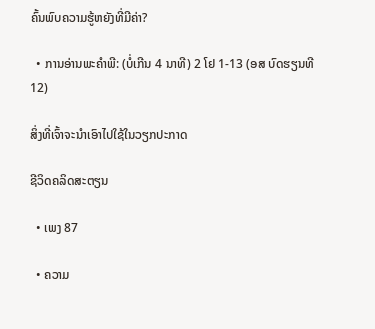ຄົ້ນພົບຄວາມຮູ້ຫຍັງທີ່ມີຄ່າ?

  • ການອ່ານພະຄຳພີ: (ບໍ່ເກີນ 4 ນາທີ) 2 ໂຢ 1-13 (ອສ ບົດຮຽນທີ 12)

ສິ່ງທີ່ເຈົ້າຈະນຳເອົາໄປໃຊ້ໃນວຽກປະກາດ

ຊີວິດຄລິດສະຕຽນ

  • ເພງ 87

  • ຄວາມ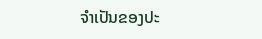ຈຳເປັນຂອງປະ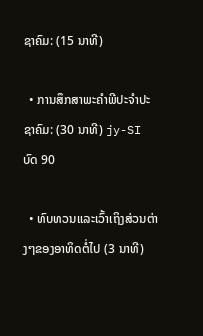ຊາຄົມ: (15 ນາທີ)

  • ການສຶກສາພະຄຳພີປະຈຳປະຊາຄົມ: (30 ນາທີ) jy-SI ບົດ 90

  • ທົບທວນແລະເວົ້າເຖິງສ່ວນຕ່າງໆຂອງອາທິດຕໍ່ໄປ (3 ນາທີ)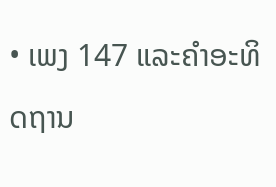• ເພງ 147 ແລະຄຳອະທິດຖານ